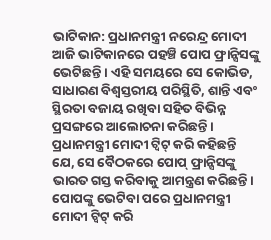ଭାଟିକାନ: ପ୍ରଧାନମନ୍ତ୍ରୀ ନରେନ୍ଦ୍ର ମୋଦୀ ଆଜି ଭାଟିକାନରେ ପହଞ୍ଚି ପୋପ ଫ୍ରାନ୍ସିସଙ୍କୁ ଭେଟିଛନ୍ତି। ଏହି ସମୟରେ ସେ କୋଭିଡ, ସାଧାରଣ ବିଶ୍ୱସ୍ତରୀୟ ପରିସ୍ଥିତି, ଶାନ୍ତି ଏବଂ ସ୍ଥିରତା ବଜାୟ ରଖିବା ସହିତ ବିଭିନ୍ନ ପ୍ରସଙ୍ଗରେ ଆଲୋଚନା କରିଛନ୍ତି। ପ୍ରଧାନମନ୍ତ୍ରୀ ମୋଦୀ ଟ୍ୱିଟ୍ କରି କହିଛନ୍ତି ଯେ, ସେ ବୈଠକରେ ପୋପ୍ ଫ୍ରାନ୍ସିସଙ୍କୁ ଭାରତ ଗସ୍ତ କରିବାକୁ ଆମନ୍ତ୍ରଣ କରିଛନ୍ତି।
ପୋପଙ୍କୁ ଭେଟିବା ପରେ ପ୍ରଧାନମନ୍ତ୍ରୀ ମୋଦୀ ଟ୍ୱିଟ୍ କରି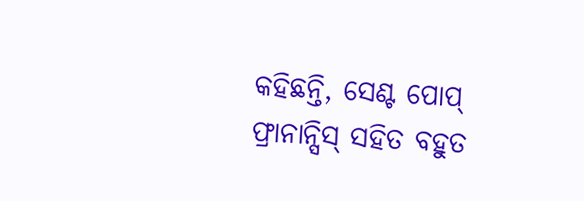କହିଛନ୍ତି, ସେଣ୍ଟ ପୋପ୍ ଫ୍ରାନାନ୍ସିସ୍ ସହିତ ବହୁତ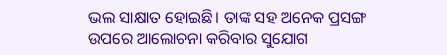ଭଲ ସାକ୍ଷାତ ହୋଇଛି। ତାଙ୍କ ସହ ଅନେକ ପ୍ରସଙ୍ଗ ଉପରେ ଆଲୋଚନା କରିବାର ସୁଯୋଗ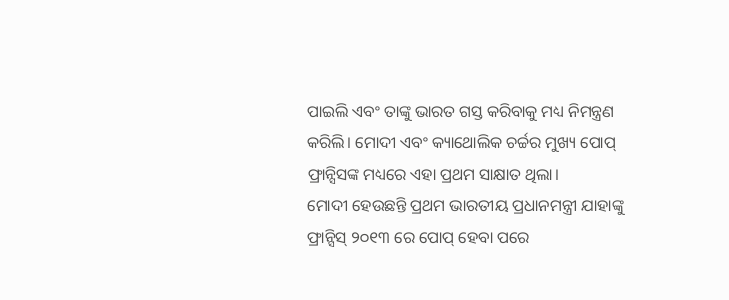ପାଇଲି ଏବଂ ତାଙ୍କୁ ଭାରତ ଗସ୍ତ କରିବାକୁ ମଧ୍ୟ ନିମନ୍ତ୍ରଣ କରିଲି। ମୋଦୀ ଏବଂ କ୍ୟାଥୋଲିକ ଚର୍ଚ୍ଚର ମୁଖ୍ୟ ପୋପ୍ ଫ୍ରାନ୍ସିସଙ୍କ ମଧ୍ୟରେ ଏହା ପ୍ରଥମ ସାକ୍ଷାତ ଥିଲା।
ମୋଦୀ ହେଉଛନ୍ତି ପ୍ରଥମ ଭାରତୀୟ ପ୍ରଧାନମନ୍ତ୍ରୀ ଯାହାଙ୍କୁ ଫ୍ରାନ୍ସିସ୍ ୨୦୧୩ ରେ ପୋପ୍ ହେବା ପରେ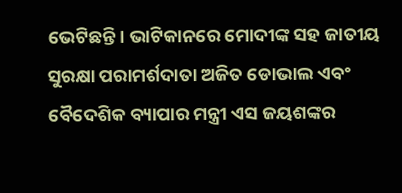ଭେଟିଛନ୍ତି। ଭାଟିକାନରେ ମୋଦୀଙ୍କ ସହ ଜାତୀୟ ସୁରକ୍ଷା ପରାମର୍ଶଦାତା ଅଜିତ ଡୋଭାଲ ଏବଂ ବୈଦେଶିକ ବ୍ୟାପାର ମନ୍ତ୍ରୀ ଏସ ଜୟଶଙ୍କର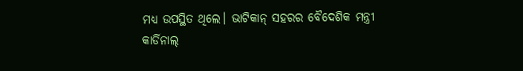ମଧ୍ୟ ଉପସ୍ଥିତ ଥିଲେ। ଭାଟିକାନ୍ ସହରର ବୈଦେଶିକ ମନ୍ତ୍ରୀ କାର୍ଡିନାଲ୍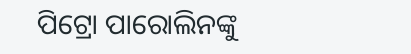ପିଟ୍ରୋ ପାରୋଲିନଙ୍କୁ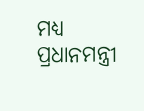ମଧ୍ୟ ପ୍ରଧାନମନ୍ତ୍ରୀ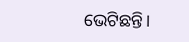ଭେଟିଛନ୍ତି।